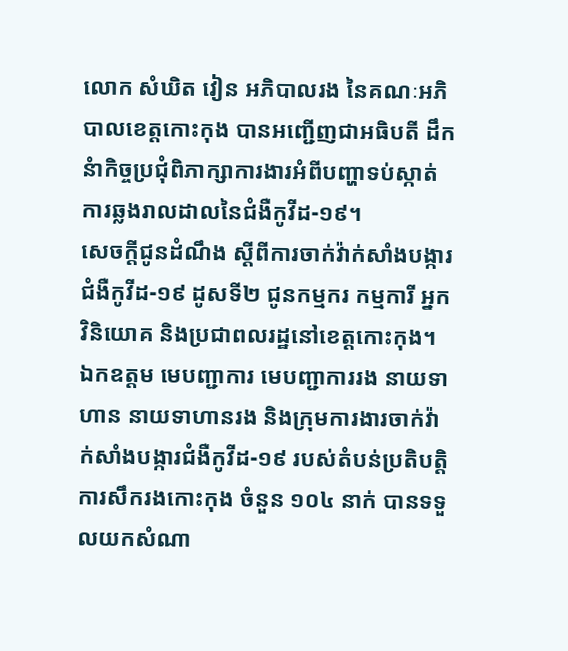លោក សំឃិត វៀន អភិបាលរង នៃគណៈអភិបាលខេត្តកោះកុង បានអញ្ជើញជាអធិបតី ដឹកនំាកិច្ចប្រជុំពិភាក្សាការងារអំពីបញ្ហាទប់ស្កាត់ការឆ្លងរាលដាលនៃជំងឺកូវីដ-១៩។
សេចក្តីជូនដំណឹង ស្តីពីការចាក់វ៉ាក់សាំងបង្ការជំងឺកូវីដ-១៩ ដូសទី២ ជូនកម្មករ កម្មការី អ្នកវិនិយោគ និងប្រជាពលរដ្ឋនៅខេត្តកោះកុង។
ឯកឧត្តម មេបញ្ជាការ មេបញ្ជាការរង នាយទាហាន នាយទាហានរង និងក្រុមការងារចាក់វ៉ាក់សាំងបង្ការជំងឺកូវីដ-១៩ របស់តំបន់ប្រតិបត្តិការសឹករងកោះកុង ចំនួន ១០៤ នាក់ បានទទួលយកសំណា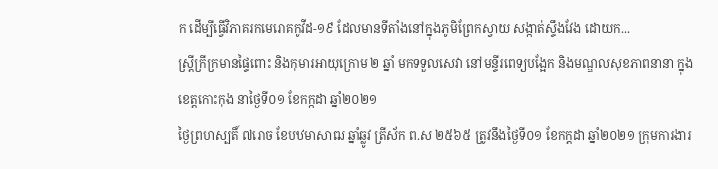ក ដើម្បីធ្វើវិភាគរកមេរោគកូវីដ-១៩ ដែលមានទីតាំងនៅក្នុងភូមិព្រែកស្វាយ សង្កាត់ស្ទឹងវែង ដោយក...
ស្ត្រីក្រីក្រមានផ្ទៃពោះ និងកុមារអាយុក្រោម ២ ឆ្នាំ មកទទួលសេវា នៅមន្ទីរពេទ្យបង្អែក និងមណ្ឌលសុខភាពនានា ក្នុងខេត្តកោះកុង នាថ្ងៃទី០១ ខែកក្កដា ឆ្នាំ២០២១
ថ្ងៃព្រហស្បតិ៍ ៧រោច ខែបឋមាសាឍ ឆ្នាំឆ្លូវ ត្រីស័ក ព.ស ២៥៦៥ ត្រូវនឹងថ្ងៃទី០១ ខែកក្តដា ឆ្នាំ២០២១ ក្រុមការងារ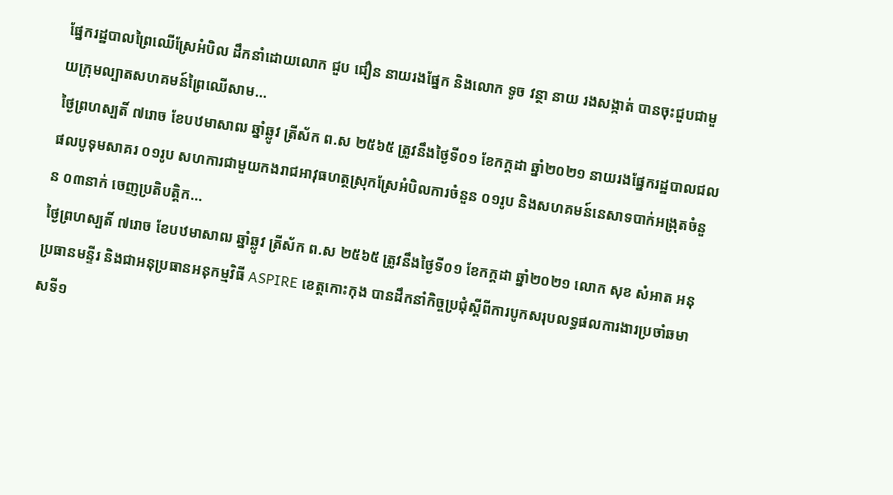ផ្នែករដ្ឋបាលព្រៃឈើស្រែអំបិល ដឹកនាំដោយលោក ជួប ជឿន នាយរងផ្នែក និងលោក ទូច វន្ថា នាយ រងសង្កាត់ បានចុះជួបជាមួយក្រុមល្បាតសហគមន៍ព្រៃឈើសាម...
ថ្ងៃព្រហស្បតិ៍ ៧រោច ខែបឋមាសាឍ ឆ្នាំឆ្លូវ ត្រីស័ក ព.ស ២៥៦៥ ត្រូវនឹងថ្ងៃទី០១ ខែកក្តដា ឆ្នាំ២០២១ នាយរងផ្នែករដ្ឋបាលជលផលបូទុមសាគរ ០១រូប សហការជាមួយកងរាជអាវុធហត្ថស្រុកស្រែអំបិលការចំនួន ០១រូប និងសហគមន៍នេសាទបាក់អង្រុតចំនួន ០៣នាក់ ចេញប្រតិបត្តិក...
ថ្ងៃព្រហស្បតិ៍ ៧រោច ខែបឋមាសាឍ ឆ្នាំឆ្លូវ ត្រីស័ក ព.ស ២៥៦៥ ត្រូវនឹងថ្ងៃទី០១ ខែកក្តដា ឆ្នាំ២០២១ លោក សុខ សំអាត អនុប្រធានមន្ទីរ និងជាអនុប្រធានអនុកម្មវិធី ASPIRE ខេត្តកោះកុង បានដឹកនាំកិច្ចប្រជុំស្ដីពីការបូកសរុបលទ្ធផលការងារប្រចាំឆមាសទី១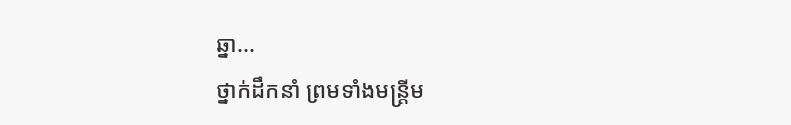ឆ្នា...
ថ្នាក់ដឹកនាំ ព្រមទាំងមន្ត្រីម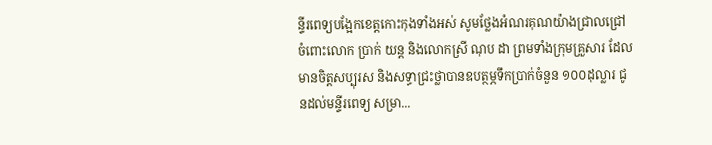ន្ទីរពេទ្យបង្អែកខេត្តកោះកុងទាំងអស់ សូមថ្លែងអំណរគុណយ៉ាងជ្រាលជ្រៅចំពោះលោក ប្រាក់ យន្ត និងលោកស្រី ណុប ដា ព្រមទាំងក្រុមគ្រួសារ ដែលមានចិត្តសប្បុរស និងសទ្ធាជ្រះថ្លាបានឧបត្ថម្ភទឹកប្រាក់ចំនួន ១០០ដុល្លារ ជូនដល់មន្ទីរពេទ្យ សម្រា...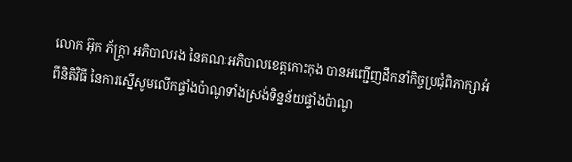លោក អ៊ុក ភ័ក្ត្រា អភិបាលរង នៃគណៈអភិបាលខេត្តកោះកុង បានអញ្ជើញដឹកនាំកិច្ចប្រជុំពិភាក្សាអំពីនិតិវិធី នៃការស្នើសូមលើកផ្ទាំងប៉ាណូទាំងស្រង់ទិន្នន័យផ្ទាំងប៉ាណូ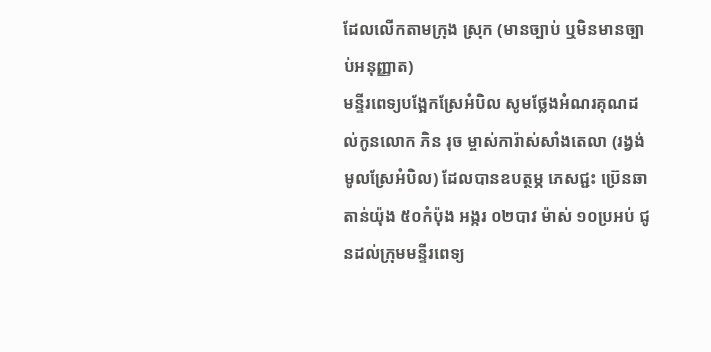ដែលលើកតាមក្រុង ស្រុក (មានច្បាប់ ឬមិនមានច្បាប់អនុញ្ញាត)
មន្ទីរពេទ្យបង្អែកស្រែអំបិល សូមថ្លែងអំណរគុណដល់កូនលោក ភិន រុច ម្ចាស់ការ៉ាស់សាំងតេលា (រង្វង់មូលស្រែអំបិល) ដែលបានឧបត្ថម្ភ ភេសជ្ជះ ប្រ៊េនឆាតាន់យ៉ុង ៥០កំប៉ុង អង្ករ ០២បាវ ម៉ាស់ ១០ប្រអប់ ជូនដល់ក្រុមមន្ទីរពេទ្យ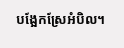បង្អែកស្រែអំបិល។